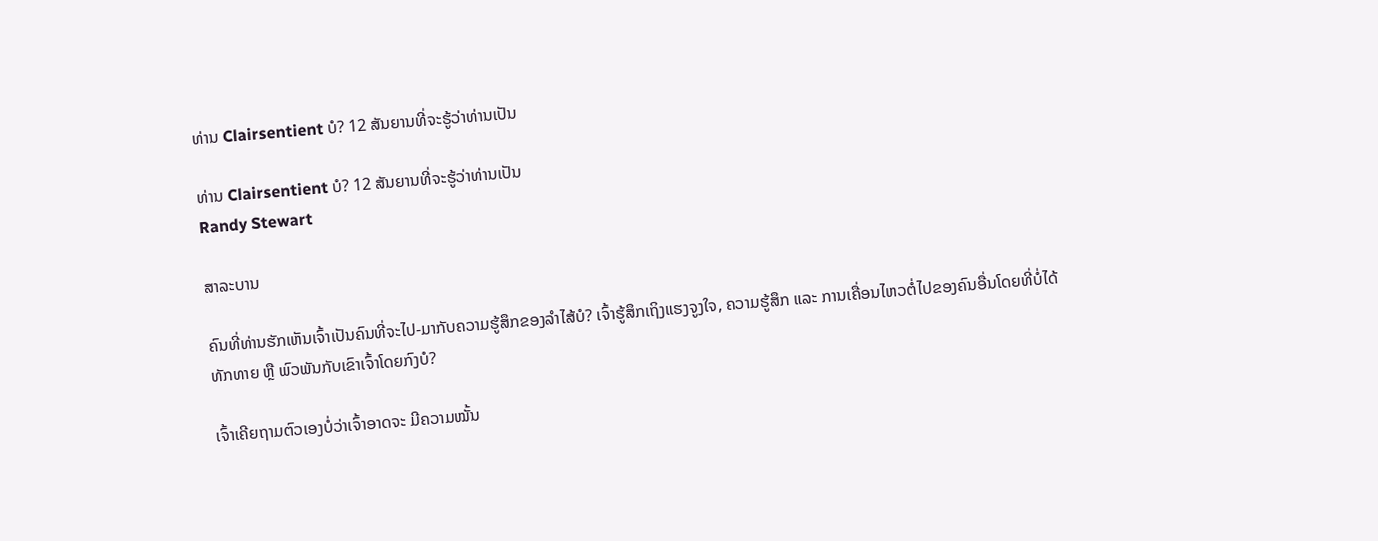ທ່ານ Clairsentient ບໍ? 12 ສັນຍານທີ່ຈະຮູ້ວ່າທ່ານເປັນ

ທ່ານ Clairsentient ບໍ? 12 ສັນຍານທີ່ຈະຮູ້ວ່າທ່ານເປັນ
Randy Stewart

ສາລະບານ

ຄົນທີ່ທ່ານຮັກເຫັນເຈົ້າເປັນຄົນທີ່ຈະໄປ-ມາກັບຄວາມຮູ້ສຶກຂອງລໍາໄສ້ບໍ? ເຈົ້າຮູ້ສຶກເຖິງແຮງຈູງໃຈ, ຄວາມຮູ້ສຶກ ແລະ ການເຄື່ອນໄຫວຕໍ່ໄປຂອງຄົນອື່ນໂດຍທີ່ບໍ່ໄດ້ທັກທາຍ ຫຼື ພົວພັນກັບເຂົາເຈົ້າໂດຍກົງບໍ?

ເຈົ້າເຄີຍຖາມຕົວເອງບໍ່ວ່າເຈົ້າອາດຈະ ມີຄວາມໝັ້ນ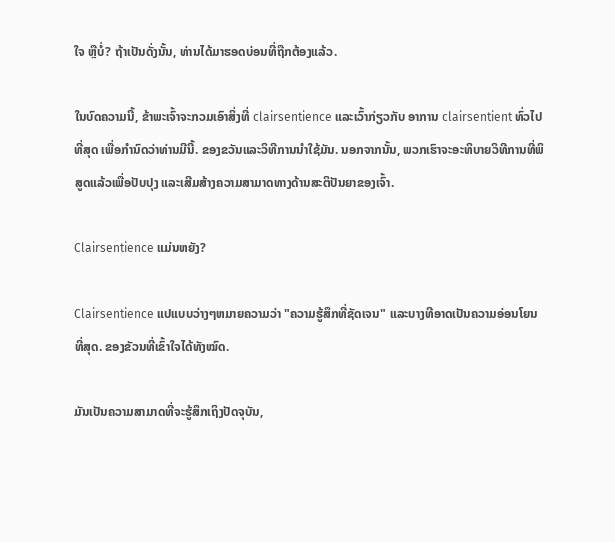ໃຈ ຫຼືບໍ່? ຖ້າເປັນດັ່ງນັ້ນ, ທ່ານໄດ້ມາຮອດບ່ອນທີ່ຖືກຕ້ອງແລ້ວ.

ໃນບົດຄວາມນີ້, ຂ້າພະເຈົ້າຈະກວມເອົາສິ່ງທີ່ clairsentience ແລະເວົ້າກ່ຽວກັບ ອາການ clairsentient ທົ່ວໄປທີ່ສຸດ ເພື່ອກໍານົດວ່າທ່ານມີນີ້. ຂອງຂວັນແລະວິທີການນໍາໃຊ້ມັນ. ນອກຈາກນັ້ນ, ພວກເຮົາຈະອະທິບາຍວິທີການທີ່ພິສູດແລ້ວເພື່ອປັບປຸງ ແລະເສີມສ້າງຄວາມສາມາດທາງດ້ານສະຕິປັນຍາຂອງເຈົ້າ.

Clairsentience ແມ່ນຫຍັງ?

Clairsentience ແປແບບວ່າງໆຫມາຍຄວາມວ່າ "ຄວາມຮູ້ສຶກທີ່ຊັດເຈນ" ແລະບາງທີອາດເປັນຄວາມອ່ອນໂຍນທີ່ສຸດ. ຂອງຂັວນທີ່ເຂົ້າໃຈໄດ້ທັງໝົດ.

ມັນເປັນຄວາມສາມາດທີ່ຈະຮູ້ສຶກເຖິງປັດຈຸບັນ,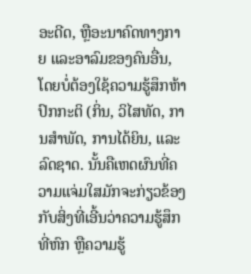ອະດີດ, ຫຼືອະນາຄົດທາງກາຍ ແລະອາລົມຂອງຄົນອື່ນ, ໂດຍບໍ່ຕ້ອງໃຊ້ຄວາມຮູ້ສຶກຫ້າປົກກະຕິ (ກິ່ນ, ວິໄສທັດ, ການສໍາພັດ, ການໄດ້ຍິນ, ແລະ ລົດຊາດ. ນັ້ນຄືເຫດຜົນທີ່ຄວາມແຈ່ມໃສມັກຈະກ່ຽວຂ້ອງກັບສິ່ງທີ່ເອີ້ນວ່າຄວາມຮູ້ສຶກທີ່ຫົກ ຫຼືຄວາມຮູ້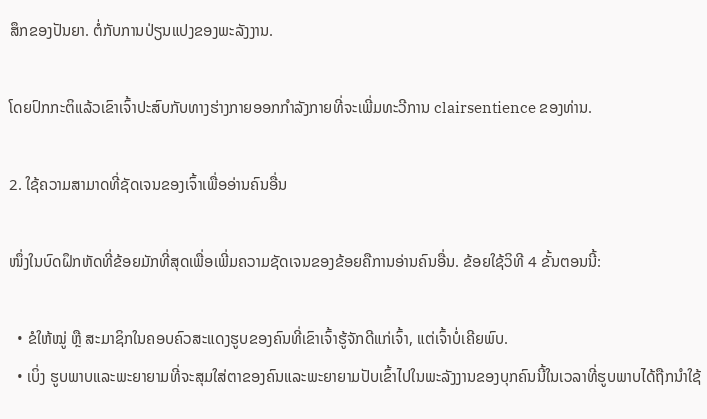ສຶກຂອງປັນຍາ. ຕໍ່ກັບການປ່ຽນແປງຂອງພະລັງງານ.

ໂດຍປົກກະຕິແລ້ວເຂົາເຈົ້າປະສົບກັບທາງຮ່າງກາຍອອກກໍາລັງກາຍທີ່ຈະເພີ່ມທະວີການ clairsentience ຂອງທ່ານ.

2. ໃຊ້ຄວາມສາມາດທີ່ຊັດເຈນຂອງເຈົ້າເພື່ອອ່ານຄົນອື່ນ

ໜຶ່ງໃນບົດຝຶກຫັດທີ່ຂ້ອຍມັກທີ່ສຸດເພື່ອເພີ່ມຄວາມຊັດເຈນຂອງຂ້ອຍຄືການອ່ານຄົນອື່ນ. ຂ້ອຍໃຊ້ວິທີ 4 ຂັ້ນຕອນນີ້:

  • ຂໍໃຫ້ໝູ່ ຫຼື ສະມາຊິກໃນຄອບຄົວສະແດງຮູບຂອງຄົນທີ່ເຂົາເຈົ້າຮູ້ຈັກດີແກ່ເຈົ້າ, ແຕ່ເຈົ້າບໍ່ເຄີຍພົບ.
  • ເບິ່ງ ຮູບພາບແລະພະຍາຍາມທີ່ຈະສຸມໃສ່ຕາຂອງຄົນແລະພະຍາຍາມປັບເຂົ້າໄປໃນພະລັງງານຂອງບຸກຄົນນີ້ໃນເວລາທີ່ຮູບພາບໄດ້ຖືກນໍາໃຊ້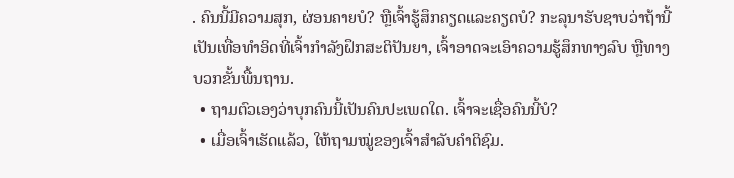. ຄົນນີ້ມີຄວາມສຸກ, ຜ່ອນຄາຍບໍ? ຫຼືເຈົ້າຮູ້ສຶກຄຽດແລະຄຽດບໍ? ກະລຸນາຮັບຊາບວ່າຖ້ານີ້ເປັນເທື່ອທຳອິດທີ່ເຈົ້າກຳລັງຝຶກສະຕິປັນຍາ, ເຈົ້າອາດຈະເອົາຄວາມຮູ້ສຶກທາງລົບ ຫຼືທາງບວກຂັ້ນພື້ນຖານ.
  • ຖາມຕົວເອງວ່າບຸກຄົນນີ້ເປັນຄົນປະເພດໃດ. ເຈົ້າຈະເຊື່ອຄົນນີ້ບໍ?
  • ເມື່ອເຈົ້າເຮັດແລ້ວ, ໃຫ້ຖາມໝູ່ຂອງເຈົ້າສຳລັບຄຳຕິຊົມ.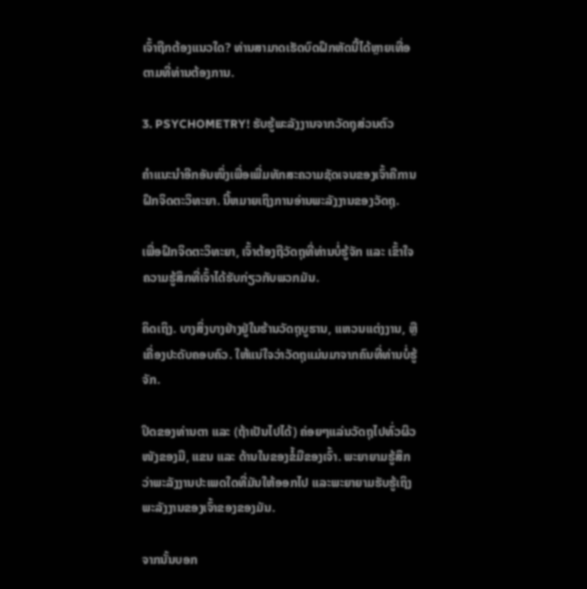ເຈົ້າຖືກຕ້ອງແນວໃດ? ທ່ານສາມາດເຮັດບົດຝຶກຫັດນີ້ໄດ້ຫຼາຍເທື່ອຕາມທີ່ທ່ານຕ້ອງການ.

3. PSYCHOMETRY! ຮັບຮູ້ພະລັງງານຈາກວັດຖຸສ່ວນຕົວ

ຄຳແນະນຳອີກອັນໜຶ່ງເພື່ອເພີ່ມທັກສະຄວາມຊັດເຈນຂອງເຈົ້າຄືການຝຶກຈິດຕະວິທະຍາ. ນີ້ຫມາຍເຖິງການອ່ານພະລັງງານຂອງວັດຖຸ.

ເພື່ອຝຶກຈິດຕະວິທະຍາ, ເຈົ້າຕ້ອງຖືວັດຖຸທີ່ທ່ານບໍ່ຮູ້ຈັກ ແລະ ເຂົ້າໃຈຄວາມຮູ້ສຶກທີ່ເຈົ້າໄດ້ຮັບກ່ຽວກັບພວກມັນ.

ຄິດເຖິງ. ບາງສິ່ງບາງຢ່າງຢູ່ໃນຮ້ານວັດຖຸບູຮານ, ແຫວນແຕ່ງງານ, ຫຼືເຄື່ອງປະດັບຄອບຄົວ. ໃຫ້ແນ່ໃຈວ່າວັດຖຸແມ່ນມາຈາກຄົນທີ່ທ່ານບໍ່ຮູ້ຈັກ.

ປິດຂອງທ່ານຕາ ແລະ (ຖ້າເປັນໄປໄດ້) ຄ່ອຍໆແລ່ນວັດຖຸໄປທົ່ວຜິວໜັງຂອງມື, ແຂນ ແລະ ດ້ານໃນຂອງຂໍ້ມືຂອງເຈົ້າ. ພະຍາຍາມຮູ້ສຶກວ່າພະລັງງານປະເພດໃດທີ່ມັນໃຫ້ອອກໄປ ແລະພະຍາຍາມຮັບຮູ້ເຖິງພະລັງງານຂອງເຈົ້າຂອງຂອງມັນ.

ຈາກນັ້ນບອກ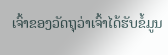ເຈົ້າຂອງວັດຖຸວ່າເຈົ້າໄດ້ຮັບຂໍ້ມູນ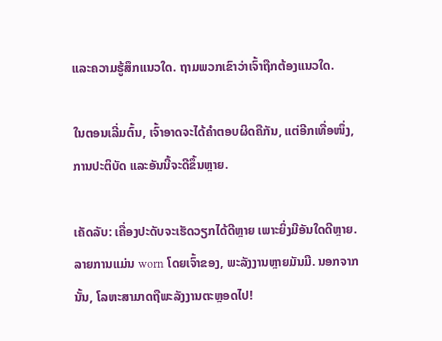ແລະຄວາມຮູ້ສຶກແນວໃດ. ຖາມພວກເຂົາວ່າເຈົ້າຖືກຕ້ອງແນວໃດ.

ໃນຕອນເລີ່ມຕົ້ນ, ເຈົ້າອາດຈະໄດ້ຄຳຕອບຜິດຄືກັນ, ແຕ່ອີກເທື່ອໜຶ່ງ, ການປະຕິບັດ ແລະອັນນີ້ຈະດີຂຶ້ນຫຼາຍ.

ເຄັດລັບ: ເຄື່ອງປະດັບຈະເຮັດວຽກໄດ້ດີຫຼາຍ ເພາະຍິ່ງມີອັນໃດດີຫຼາຍ. ລາຍການແມ່ນ worn ໂດຍເຈົ້າຂອງ, ພະລັງງານຫຼາຍມັນມີ. ນອກຈາກນັ້ນ, ໂລຫະສາມາດຖືພະລັງງານຕະຫຼອດໄປ!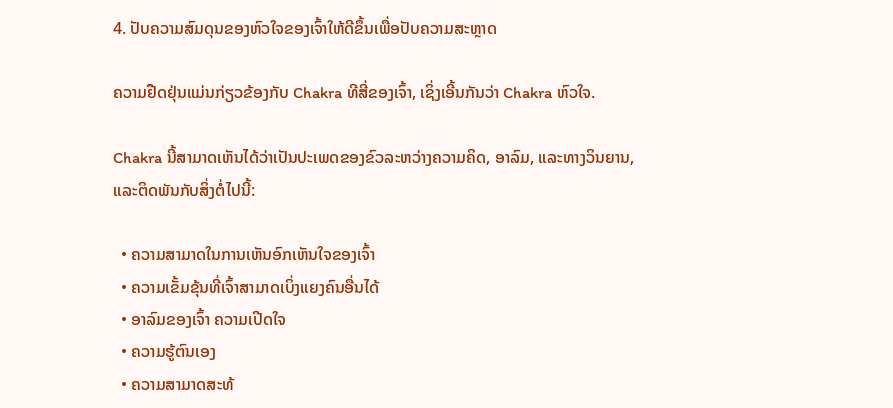4. ປັບຄວາມສົມດຸນຂອງຫົວໃຈຂອງເຈົ້າໃຫ້ດີຂຶ້ນເພື່ອປັບຄວາມສະຫຼາດ

ຄວາມຢືດຢຸ່ນແມ່ນກ່ຽວຂ້ອງກັບ Chakra ທີສີ່ຂອງເຈົ້າ, ເຊິ່ງເອີ້ນກັນວ່າ Chakra ຫົວໃຈ.

Chakra ນີ້ສາມາດເຫັນໄດ້ວ່າເປັນປະເພດຂອງຂົວລະຫວ່າງຄວາມຄິດ, ອາລົມ, ແລະທາງວິນຍານ, ແລະຕິດພັນກັບສິ່ງຕໍ່ໄປນີ້:

  • ຄວາມສາມາດໃນການເຫັນອົກເຫັນໃຈຂອງເຈົ້າ
  • ຄວາມເຂັ້ມຂຸ້ນທີ່ເຈົ້າສາມາດເບິ່ງແຍງຄົນອື່ນໄດ້
  • ອາລົມຂອງເຈົ້າ ຄວາມເປີດໃຈ
  • ຄວາມຮູ້ຕົນເອງ
  • ຄວາມສາມາດສະທ້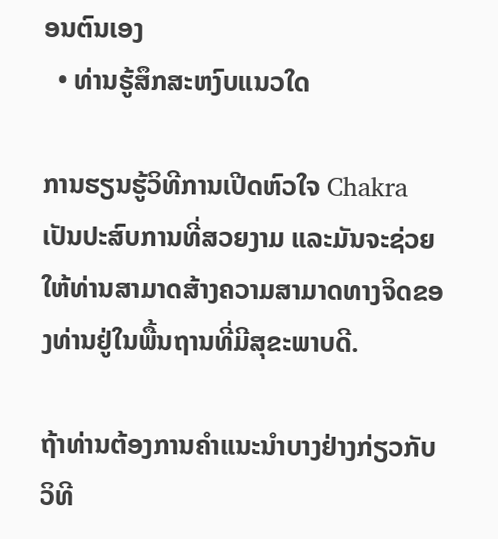ອນຕົນເອງ
  • ທ່ານຮູ້ສຶກສະຫງົບແນວໃດ

ການຮຽນຮູ້ວິທີການເປີດຫົວໃຈ Chakra ເປັນປະສົບການທີ່ສວຍງາມ ແລະມັນຈະຊ່ວຍໃຫ້ທ່ານສາມາດສ້າງຄວາມສາມາດທາງຈິດຂອງທ່ານຢູ່ໃນພື້ນຖານທີ່ມີສຸຂະພາບດີ.

ຖ້າທ່ານຕ້ອງການຄໍາແນະນໍາບາງຢ່າງກ່ຽວກັບວິທີ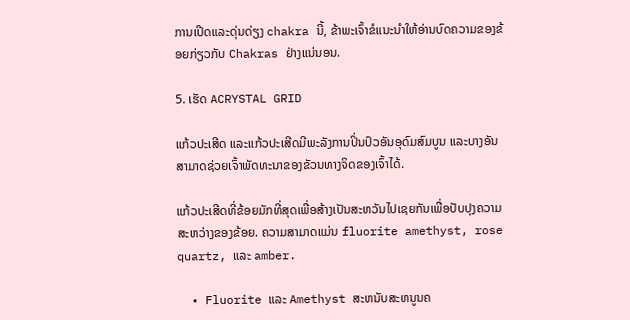ການເປີດແລະດຸ່ນດ່ຽງ chakra ນີ້, ຂ້າພະເຈົ້າຂໍແນະນໍາໃຫ້ອ່ານບົດຄວາມຂອງຂ້ອຍກ່ຽວກັບ Chakras ຢ່າງແນ່ນອນ.

5. ເຮັດ ACRYSTAL GRID

ແກ້ວປະເສີດ ແລະແກ້ວປະເສີດມີພະລັງການປິ່ນປົວອັນອຸດົມສົມບູນ ແລະບາງອັນສາມາດຊ່ວຍເຈົ້າພັດທະນາຂອງຂັວນທາງຈິດຂອງເຈົ້າໄດ້.

ແກ້ວປະເສີດທີ່ຂ້ອຍມັກທີ່ສຸດເພື່ອສ້າງເປັນສະຫວັນໄປເຊຍກັນເພື່ອປັບປຸງຄວາມສະຫວ່າງຂອງຂ້ອຍ. ຄວາມສາມາດແມ່ນ fluorite amethyst, rose quartz, ແລະ amber.

  • Fluorite ແລະ Amethyst ສະຫນັບສະຫນູນຄ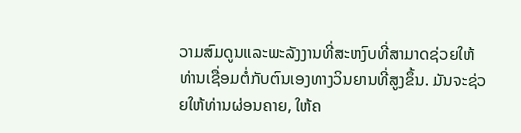ວາມສົມດູນແລະພະລັງງານທີ່ສະຫງົບທີ່ສາມາດຊ່ວຍໃຫ້ທ່ານເຊື່ອມຕໍ່ກັບຕົນເອງທາງວິນຍານທີ່ສູງຂຶ້ນ. ມັນຈະຊ່ວຍໃຫ້ທ່ານຜ່ອນຄາຍ, ໃຫ້ຄ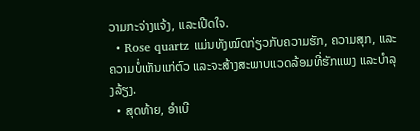ວາມກະຈ່າງແຈ້ງ, ແລະເປີດໃຈ.
  • Rose quartz ແມ່ນທັງໝົດກ່ຽວກັບຄວາມຮັກ, ຄວາມສຸກ, ແລະຄວາມບໍ່ເຫັນແກ່ຕົວ ແລະຈະສ້າງສະພາບແວດລ້ອມທີ່ຮັກແພງ ແລະບໍາລຸງລ້ຽງ.
  • ສຸດທ້າຍ, ອຳເບີ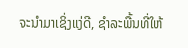ຈະນຳມາເຊິ່ງແງ່ດີ, ຊຳລະພື້ນທີ່ໃຫ້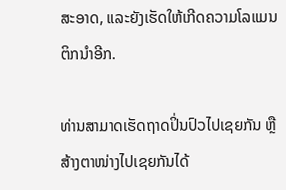ສະອາດ, ແລະຍັງເຮັດໃຫ້ເກີດຄວາມໂລແມນຕິກນຳອີກ.

ທ່ານສາມາດເຮັດຖາດປິ່ນປົວໄປເຊຍກັນ ຫຼື ສ້າງຕາໜ່າງໄປເຊຍກັນໄດ້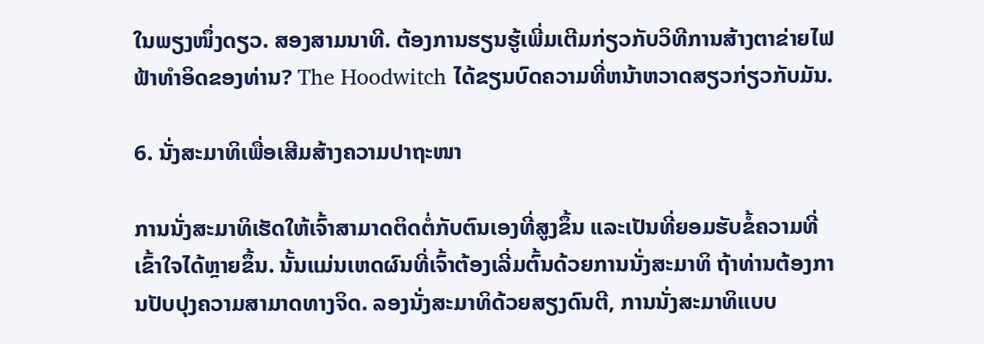ໃນພຽງໜຶ່ງດຽວ. ສອງສາມນາທີ. ຕ້ອງການຮຽນຮູ້ເພີ່ມເຕີມກ່ຽວກັບວິທີການສ້າງຕາຂ່າຍໄຟຟ້າທໍາອິດຂອງທ່ານ? The Hoodwitch ໄດ້ຂຽນບົດຄວາມທີ່ຫນ້າຫວາດສຽວກ່ຽວກັບມັນ.

6. ນັ່ງສະມາທິເພື່ອເສີມສ້າງຄວາມປາຖະໜາ

ການນັ່ງສະມາທິເຮັດໃຫ້ເຈົ້າສາມາດຕິດຕໍ່ກັບຕົນເອງທີ່ສູງຂຶ້ນ ແລະເປັນທີ່ຍອມຮັບຂໍ້ຄວາມທີ່ເຂົ້າໃຈໄດ້ຫຼາຍຂຶ້ນ. ນັ້ນແມ່ນເຫດຜົນທີ່ເຈົ້າຕ້ອງເລີ່ມຕົ້ນດ້ວຍການນັ່ງສະມາທິ ຖ້າທ່ານຕ້ອງການປັບປຸງຄວາມສາມາດທາງຈິດ. ລອງນັ່ງສະມາທິດ້ວຍສຽງດົນຕີ, ການນັ່ງສະມາທິແບບ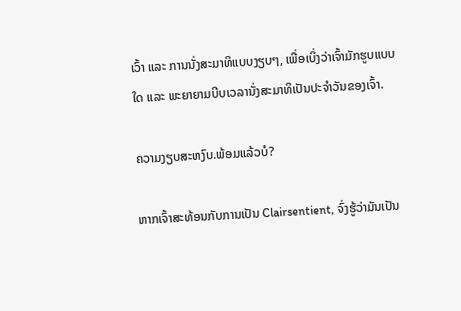ເວົ້າ ແລະ ການນັ່ງສະມາທິແບບງຽບໆ, ເພື່ອເບິ່ງວ່າເຈົ້າມັກຮູບແບບໃດ ແລະ ພະຍາຍາມບີບເວລານັ່ງສະມາທິເປັນປະຈຳວັນຂອງເຈົ້າ.

ຄວາມງຽບສະຫງົບ.ພ້ອມແລ້ວບໍ?

ຫາກເຈົ້າສະທ້ອນກັບການເປັນ Clairsentient, ຈົ່ງຮູ້ວ່າມັນເປັນ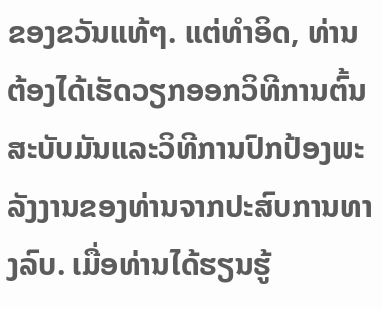ຂອງຂວັນແທ້ໆ. ແຕ່ທໍາອິດ, ທ່ານຕ້ອງໄດ້ເຮັດວຽກອອກວິທີການຕົ້ນສະບັບມັນແລະວິທີການປົກປ້ອງພະລັງງານຂອງທ່ານຈາກປະສົບການທາງລົບ. ເມື່ອທ່ານໄດ້ຮຽນຮູ້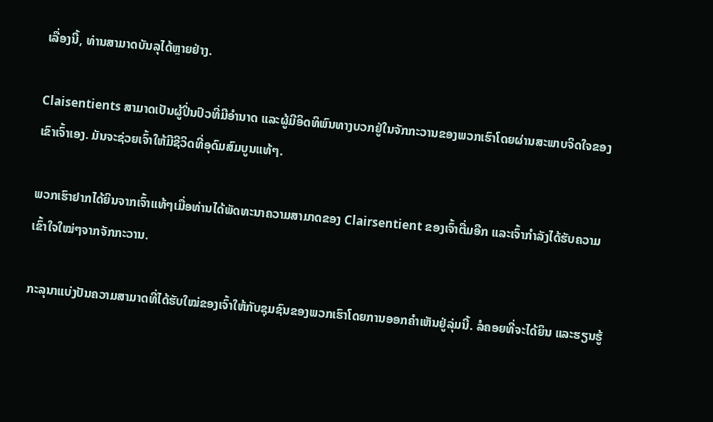ເລື່ອງນີ້, ທ່ານສາມາດບັນລຸໄດ້ຫຼາຍຢ່າງ.

Claisentients ສາມາດເປັນຜູ້ປິ່ນປົວທີ່ມີອໍານາດ ແລະຜູ້ມີອິດທິພົນທາງບວກຢູ່ໃນຈັກກະວານຂອງພວກເຮົາໂດຍຜ່ານສະພາບຈິດໃຈຂອງເຂົາເຈົ້າເອງ. ມັນຈະຊ່ວຍເຈົ້າໃຫ້ມີຊີວິດທີ່ອຸດົມສົມບູນແທ້ໆ.

ພວກເຮົາຢາກໄດ້ຍິນຈາກເຈົ້າແທ້ໆເມື່ອທ່ານໄດ້ພັດທະນາຄວາມສາມາດຂອງ Clairsentient ຂອງເຈົ້າຕື່ມອີກ ແລະເຈົ້າກຳລັງໄດ້ຮັບຄວາມເຂົ້າໃຈໃໝ່ໆຈາກຈັກກະວານ.

ກະລຸນາແບ່ງປັນຄວາມສາມາດທີ່ໄດ້ຮັບໃໝ່ຂອງເຈົ້າໃຫ້ກັບຊຸມຊົນຂອງພວກເຮົາໂດຍການອອກຄຳເຫັນຢູ່ລຸ່ມນີ້. ລໍຄອຍທີ່ຈະໄດ້ຍິນ ແລະຮຽນຮູ້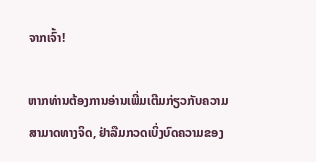ຈາກເຈົ້າ!

ຫາກທ່ານຕ້ອງການອ່ານເພີ່ມເຕີມກ່ຽວກັບຄວາມສາມາດທາງຈິດ, ຢ່າລືມກວດເບິ່ງບົດຄວາມຂອງ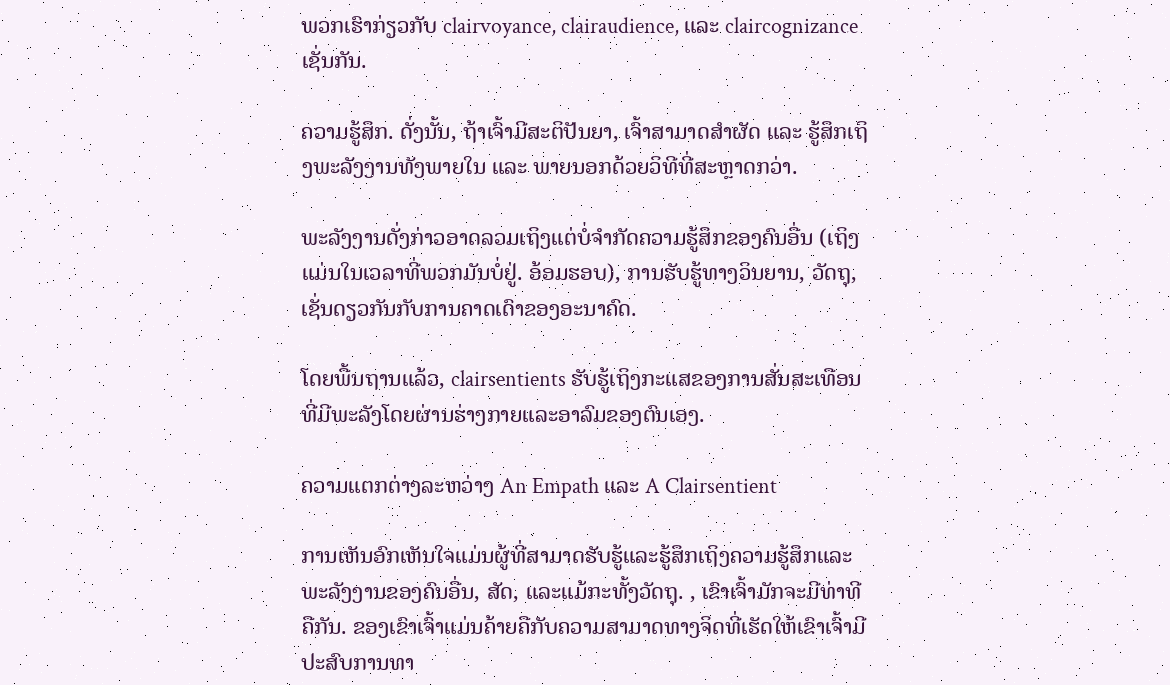ພວກເຮົາກ່ຽວກັບ clairvoyance, clairaudience, ແລະ claircognizance ເຊັ່ນກັນ.

ຄວາມຮູ້ສຶກ. ດັ່ງນັ້ນ, ຖ້າເຈົ້າມີສະຕິປັນຍາ, ເຈົ້າສາມາດສຳຜັດ ແລະ ຮູ້ສຶກເຖິງພະລັງງານທັງພາຍໃນ ແລະ ພາຍນອກດ້ວຍວິທີທີ່ສະຫຼາດກວ່າ.

ພະລັງງານດັ່ງກ່າວອາດລວມເຖິງແຕ່ບໍ່ຈຳກັດຄວາມຮູ້ສຶກຂອງຄົນອື່ນ (ເຖິງແມ່ນໃນເວລາທີ່ພວກມັນບໍ່ຢູ່. ອ້ອມຮອບ), ການຮັບຮູ້ທາງວິນຍານ, ວັດຖຸ, ເຊັ່ນດຽວກັນກັບການຄາດເດົາຂອງອະນາຄົດ.

ໂດຍພື້ນຖານແລ້ວ, clairsentients ຮັບຮູ້ເຖິງກະແສຂອງການສັ່ນສະເທືອນທີ່ມີພະລັງໂດຍຜ່ານຮ່າງກາຍແລະອາລົມຂອງຕົນເອງ.

ຄວາມແຕກຕ່າງລະຫວ່າງ An Empath ແລະ A Clairsentient

ການເຫັນອົກເຫັນໃຈແມ່ນຜູ້ທີ່ສາມາດຮັບຮູ້ແລະຮູ້ສຶກເຖິງຄວາມຮູ້ສຶກແລະພະລັງງານຂອງຄົນອື່ນ, ສັດ, ແລະແມ້ກະທັ້ງວັດຖຸ. , ເຂົາເຈົ້າມັກຈະມີທ່າທີຄືກັນ. ຂອງເຂົາເຈົ້າແມ່ນຄ້າຍຄືກັບຄວາມສາມາດທາງຈິດທີ່ເຮັດໃຫ້ເຂົາເຈົ້າມີປະສົບການທາ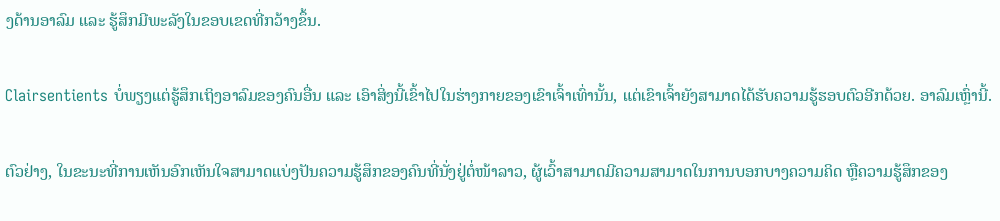ງດ້ານອາລົມ ແລະ ຮູ້ສຶກມີພະລັງໃນຂອບເຂດທີ່ກວ້າງຂຶ້ນ.

Clairsentients ບໍ່ພຽງແຕ່ຮູ້ສຶກເຖິງອາລົມຂອງຄົນອື່ນ ແລະ ເອົາສິ່ງນີ້ເຂົ້າໄປໃນຮ່າງກາຍຂອງເຂົາເຈົ້າເທົ່ານັ້ນ, ແຕ່ເຂົາເຈົ້າຍັງສາມາດໄດ້ຮັບຄວາມຮູ້ຮອບຕົວອີກດ້ວຍ. ອາລົມເຫຼົ່ານີ້.

ຕົວຢ່າງ, ໃນຂະນະທີ່ການເຫັນອົກເຫັນໃຈສາມາດແບ່ງປັນຄວາມຮູ້ສຶກຂອງຄົນທີ່ນັ່ງຢູ່ຕໍ່ໜ້າລາວ, ຜູ້ເວົ້າສາມາດມີຄວາມສາມາດໃນການບອກບາງຄວາມຄິດ ຫຼືຄວາມຮູ້ສຶກຂອງ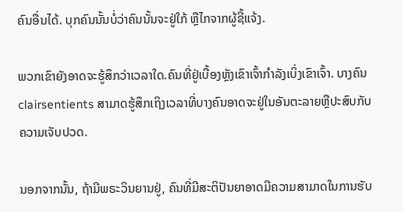ຄົນອື່ນໄດ້. ບຸກຄົນນັ້ນບໍ່ວ່າຄົນນັ້ນຈະຢູ່ໃກ້ ຫຼືໄກຈາກຜູ້ຊີ້ແຈ້ງ.

ພວກເຂົາຍັງອາດຈະຮູ້ສຶກວ່າເວລາໃດ.ຄົນທີ່ຢູ່ເບື້ອງຫຼັງເຂົາເຈົ້າກຳລັງເບິ່ງເຂົາເຈົ້າ. ບາງຄົນ clairsentients ສາມາດຮູ້ສຶກເຖິງເວລາທີ່ບາງຄົນອາດຈະຢູ່ໃນອັນຕະລາຍຫຼືປະສົບກັບຄວາມເຈັບປວດ.

ນອກຈາກນັ້ນ, ຖ້າມີພຣະວິນຍານຢູ່, ຄົນທີ່ມີສະຕິປັນຍາອາດມີຄວາມສາມາດໃນການຮັບ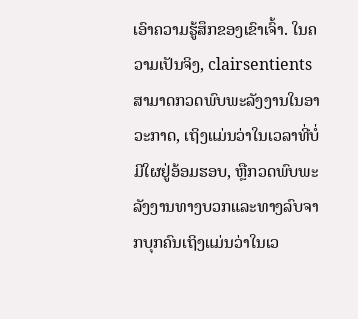ເອົາຄວາມຮູ້ສຶກຂອງເຂົາເຈົ້າ. ໃນຄວາມເປັນຈິງ, clairsentients ສາມາດກວດພົບພະລັງງານໃນອາວະກາດ, ເຖິງແມ່ນວ່າໃນເວລາທີ່ບໍ່ມີໃຜຢູ່ອ້ອມຮອບ, ຫຼືກວດພົບພະລັງງານທາງບວກແລະທາງລົບຈາກບຸກຄົນເຖິງແມ່ນວ່າໃນເວ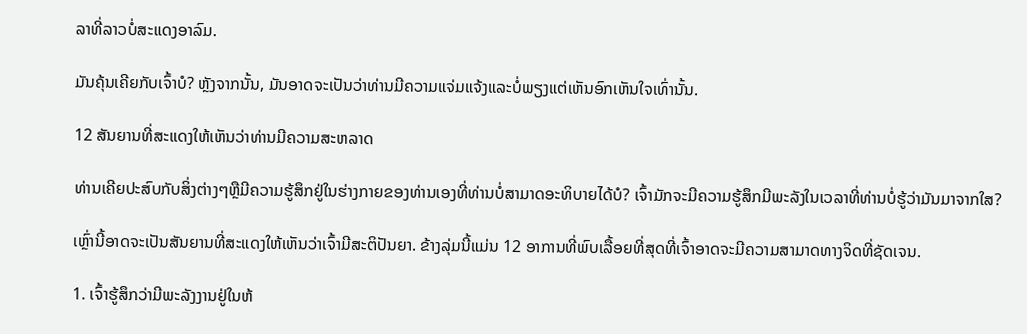ລາທີ່ລາວບໍ່ສະແດງອາລົມ.

ມັນຄຸ້ນເຄີຍກັບເຈົ້າບໍ? ຫຼັງຈາກນັ້ນ, ມັນອາດຈະເປັນວ່າທ່ານມີຄວາມແຈ່ມແຈ້ງແລະບໍ່ພຽງແຕ່ເຫັນອົກເຫັນໃຈເທົ່ານັ້ນ.

12 ສັນຍານທີ່ສະແດງໃຫ້ເຫັນວ່າທ່ານມີຄວາມສະຫລາດ

ທ່ານເຄີຍປະສົບກັບສິ່ງຕ່າງໆຫຼືມີຄວາມຮູ້ສຶກຢູ່ໃນຮ່າງກາຍຂອງທ່ານເອງທີ່ທ່ານບໍ່ສາມາດອະທິບາຍໄດ້ບໍ? ເຈົ້າມັກຈະມີຄວາມຮູ້ສຶກມີພະລັງໃນເວລາທີ່ທ່ານບໍ່ຮູ້ວ່າມັນມາຈາກໃສ?

ເຫຼົ່ານີ້ອາດຈະເປັນສັນຍານທີ່ສະແດງໃຫ້ເຫັນວ່າເຈົ້າມີສະຕິປັນຍາ. ຂ້າງລຸ່ມນີ້ແມ່ນ 12 ອາການທີ່ພົບເລື້ອຍທີ່ສຸດທີ່ເຈົ້າອາດຈະມີຄວາມສາມາດທາງຈິດທີ່ຊັດເຈນ.

1. ເຈົ້າຮູ້ສຶກວ່າມີພະລັງງານຢູ່ໃນຫ້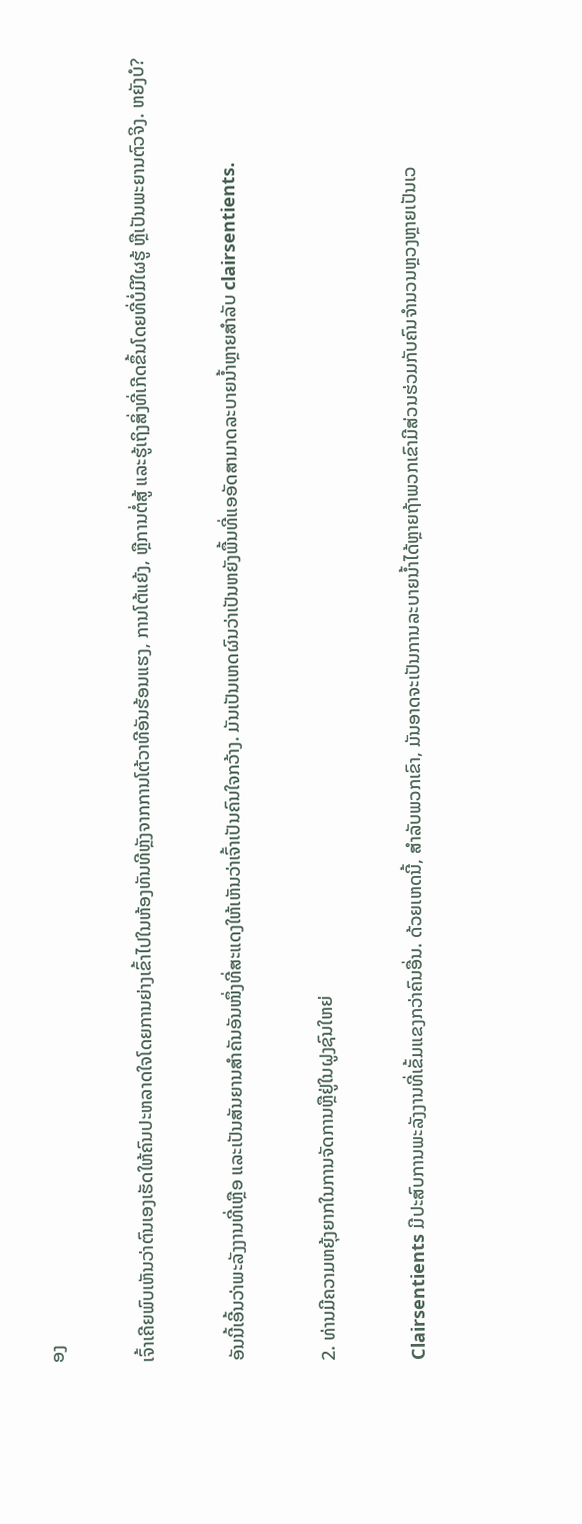ອງ

ເຈົ້າເຄີຍພົບເຫັນວ່າຕົນເອງເຮັດໃຫ້ຄົນປະຫລາດໃຈໂດຍການຍ່າງເຂົ້າໄປໃນຫ້ອງທັນທີຫຼັງຈາກການໂຕ້ວາທີອັນຮ້ອນແຮງ, ການໂຕ້ແຍ້ງ, ຫຼືການຕໍ່ສູ້ ແລະຮູ້ເຖິງສິ່ງທີ່ເກີດຂຶ້ນໂດຍທີ່ບໍ່ມີໃຜຮູ້ ຫຼືເປັນພະຍານຕົວຈິງ. ຫຍັງບໍ?

ອັນນີ້ເອີ້ນວ່າພະລັງງານທີ່ເຫຼືອ ແລະເປັນສັນຍານສຳຄັນອັນໜຶ່ງທີ່ສະແດງໃຫ້ເຫັນວ່າເຈົ້າເປັນຄົນໃຈກວ້າງ. ມັນເປັນເຫດຜົນວ່າເປັນຫຍັງພື້ນທີ່ແອອັດສາມາດລະບາຍນ້ຳຫຼາຍສໍາລັບ clairsentients.

2. ທ່ານມີຄວາມຫຍຸ້ງຍາກໃນການຈັດການຫຼືຢູ່ໃນຝູງຊົນໃຫຍ່

Clairsentients ມີປະສົບການພະລັງງານທີ່ເຂັ້ມແຂງກວ່າຄົນອື່ນ. ດ້ວຍເຫດນີ້, ສໍາລັບພວກເຂົາ, ມັນອາດຈະເປັນການລະບາຍນໍ້າໄດ້ຫຼາຍຖ້າພວກເຂົາມີສ່ວນຮ່ວມກັບຄົນຈໍານວນຫຼວງຫຼາຍເປັນເວ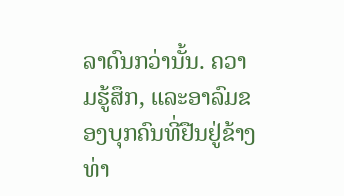ລາດົນກວ່ານັ້ນ. ຄວາມຮູ້ສຶກ, ແລະອາລົມຂອງບຸກຄົນທີ່ຢືນຢູ່ຂ້າງທ່າ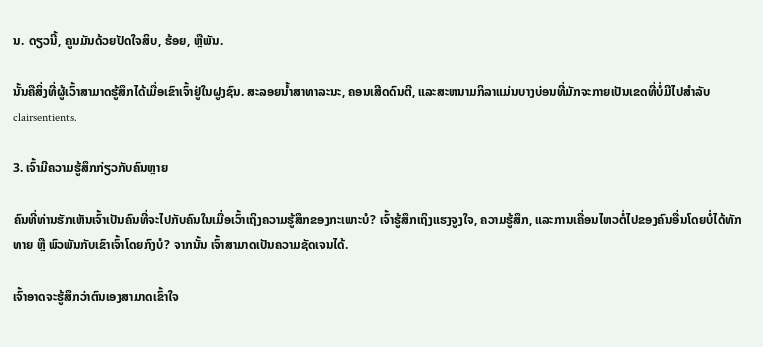ນ. ດຽວນີ້, ຄູນມັນດ້ວຍປັດໃຈສິບ, ຮ້ອຍ, ຫຼືພັນ.

ນັ້ນຄືສິ່ງທີ່ຜູ້ເວົ້າສາມາດຮູ້ສຶກໄດ້ເມື່ອເຂົາເຈົ້າຢູ່ໃນຝູງຊົນ. ສະລອຍນໍ້າສາທາລະນະ, ຄອນເສີດດົນຕີ, ແລະສະຫນາມກິລາແມ່ນບາງບ່ອນທີ່ມັກຈະກາຍເປັນເຂດທີ່ບໍ່ມີໄປສໍາລັບ clairsentients.

3. ເຈົ້າມີຄວາມຮູ້ສຶກກ່ຽວກັບຄົນຫຼາຍ

ຄົນທີ່ທ່ານຮັກເຫັນເຈົ້າເປັນຄົນທີ່ຈະໄປກັບຄົນໃນເມື່ອເວົ້າເຖິງຄວາມຮູ້ສຶກຂອງກະເພາະບໍ? ເຈົ້າຮູ້ສຶກເຖິງແຮງຈູງໃຈ, ຄວາມຮູ້ສຶກ, ແລະການເຄື່ອນໄຫວຕໍ່ໄປຂອງຄົນອື່ນໂດຍບໍ່ໄດ້ທັກທາຍ ຫຼື ພົວພັນກັບເຂົາເຈົ້າໂດຍກົງບໍ? ຈາກນັ້ນ ເຈົ້າສາມາດເປັນຄວາມຊັດເຈນໄດ້.

ເຈົ້າອາດຈະຮູ້ສຶກວ່າຕົນເອງສາມາດເຂົ້າໃຈ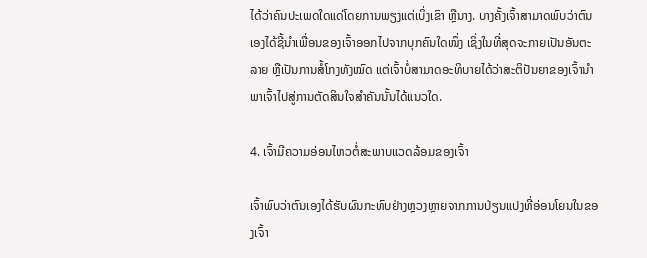ໄດ້ວ່າຄົນປະເພດໃດແດ່ໂດຍການພຽງແຕ່ເບິ່ງເຂົາ ຫຼືນາງ. ບາງຄັ້ງເຈົ້າສາມາດພົບວ່າຕົນເອງໄດ້ຊີ້ນໍາເພື່ອນຂອງເຈົ້າອອກໄປຈາກບຸກຄົນໃດໜຶ່ງ ເຊິ່ງໃນທີ່ສຸດຈະກາຍເປັນອັນຕະລາຍ ຫຼືເປັນການສໍ້ໂກງທັງໝົດ ແຕ່ເຈົ້າບໍ່ສາມາດອະທິບາຍໄດ້ວ່າສະຕິປັນຍາຂອງເຈົ້ານຳພາເຈົ້າໄປສູ່ການຕັດສິນໃຈສຳຄັນນັ້ນໄດ້ແນວໃດ.

4. ເຈົ້າມີຄວາມອ່ອນໄຫວຕໍ່ສະພາບແວດລ້ອມຂອງເຈົ້າ

ເຈົ້າພົບວ່າຕົນເອງໄດ້ຮັບຜົນກະທົບຢ່າງຫຼວງຫຼາຍຈາກການປ່ຽນແປງທີ່ອ່ອນໂຍນໃນຂອງເຈົ້າ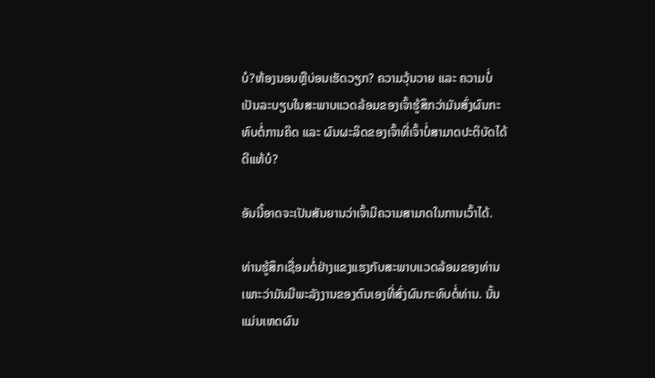ບໍ?ຫ້ອງນອນຫຼືບ່ອນເຮັດວຽກ? ຄວາມວຸ້ນວາຍ ແລະ ຄວາມບໍ່ເປັນລະບຽບໃນສະພາບແວດລ້ອມຂອງເຈົ້າຮູ້ສຶກວ່າມັນສົ່ງຜົນກະທົບຕໍ່ການຄິດ ແລະ ຜົນຜະລິດຂອງເຈົ້າທີ່ເຈົ້າບໍ່ສາມາດປະຕິບັດໄດ້ດີແທ້ບໍ?

ອັນນີ້ອາດຈະເປັນສັນຍານວ່າເຈົ້າມີຄວາມສາມາດໃນການເວົ້າໄດ້.

ທ່ານຮູ້ສຶກເຊື່ອມຕໍ່ຢ່າງແຂງແຮງກັບສະພາບແວດລ້ອມຂອງທ່ານ ເພາະວ່າມັນມີພະລັງງານຂອງຕົນເອງທີ່ສົ່ງຜົນກະທົບຕໍ່ທ່ານ. ນັ້ນແມ່ນເຫດຜົນ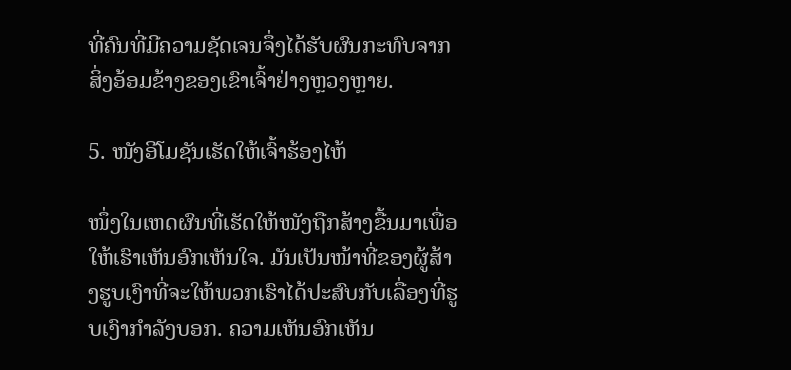ທີ່ຄົນທີ່ມີຄວາມຊັດເຈນຈຶ່ງໄດ້ຮັບຜົນກະທົບຈາກສິ່ງອ້ອມຂ້າງຂອງເຂົາເຈົ້າຢ່າງຫຼວງຫຼາຍ.

5. ໜັງອີໂມຊັນເຮັດໃຫ້ເຈົ້າຮ້ອງໄຫ້

ໜຶ່ງໃນເຫດຜົນທີ່ເຮັດໃຫ້ໜັງຖືກສ້າງຂື້ນມາເພື່ອໃຫ້ເຮົາເຫັນອົກເຫັນໃຈ. ມັນເປັນໜ້າທີ່ຂອງຜູ້ສ້າງຮູບເງົາທີ່ຈະໃຫ້ພວກເຮົາໄດ້ປະສົບກັບເລື່ອງທີ່ຮູບເງົາກຳລັງບອກ. ຄວາມເຫັນອົກເຫັນ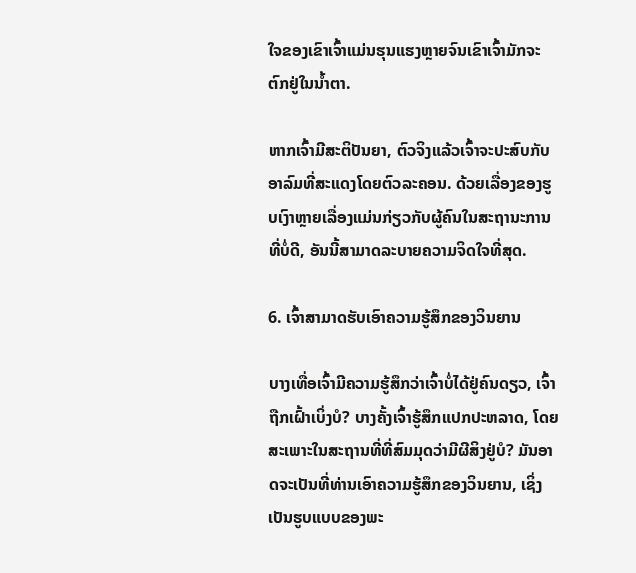ໃຈຂອງເຂົາເຈົ້າແມ່ນຮຸນແຮງຫຼາຍຈົນເຂົາເຈົ້າມັກຈະຕົກຢູ່ໃນນໍ້າຕາ.

ຫາກເຈົ້າມີສະຕິປັນຍາ, ຕົວຈິງແລ້ວເຈົ້າຈະປະສົບກັບອາລົມທີ່ສະແດງໂດຍຕົວລະຄອນ. ດ້ວຍເລື່ອງຂອງຮູບເງົາຫຼາຍເລື່ອງແມ່ນກ່ຽວກັບຜູ້ຄົນໃນສະຖານະການທີ່ບໍ່ດີ, ອັນນີ້ສາມາດລະບາຍຄວາມຈິດໃຈທີ່ສຸດ.

6. ເຈົ້າສາມາດຮັບເອົາຄວາມຮູ້ສຶກຂອງວິນຍານ

ບາງເທື່ອເຈົ້າມີຄວາມຮູ້ສຶກວ່າເຈົ້າບໍ່ໄດ້ຢູ່ຄົນດຽວ, ເຈົ້າຖືກເຝົ້າເບິ່ງບໍ? ບາງຄັ້ງເຈົ້າຮູ້ສຶກແປກປະຫລາດ, ໂດຍສະເພາະໃນສະຖານທີ່ທີ່ສົມມຸດວ່າມີຜີສິງຢູ່ບໍ? ມັນອາດຈະເປັນທີ່ທ່ານເອົາຄວາມຮູ້ສຶກຂອງວິນຍານ, ເຊິ່ງເປັນຮູບແບບຂອງພະ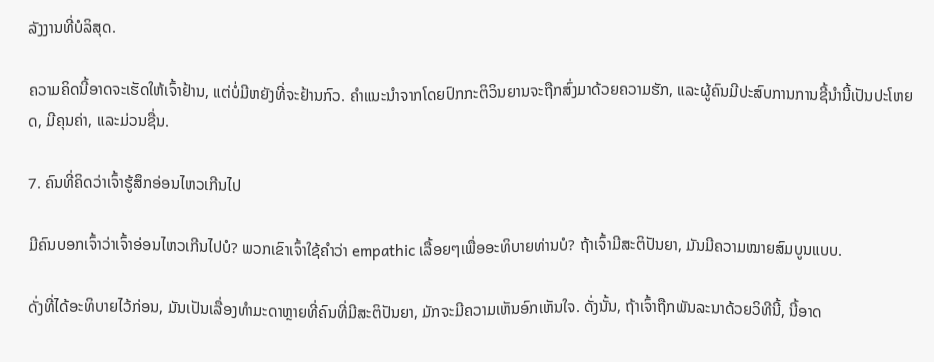ລັງງານທີ່ບໍລິສຸດ.

ຄວາມຄິດນີ້ອາດຈະເຮັດໃຫ້ເຈົ້າຢ້ານ, ແຕ່ບໍ່ມີຫຍັງທີ່ຈະຢ້ານກົວ. ຄຳແນະນຳຈາກໂດຍປົກກະຕິວິນຍານຈະຖືກສົ່ງມາດ້ວຍຄວາມຮັກ, ແລະຜູ້ຄົນມີປະສົບການການຊີ້ນໍານີ້ເປັນປະໂຫຍດ, ມີຄຸນຄ່າ, ແລະມ່ວນຊື່ນ.

7. ຄົນທີ່ຄິດວ່າເຈົ້າຮູ້ສຶກອ່ອນໄຫວເກີນໄປ

ມີຄົນບອກເຈົ້າວ່າເຈົ້າອ່ອນໄຫວເກີນໄປບໍ? ພວກເຂົາເຈົ້າໃຊ້ຄໍາວ່າ empathic ເລື້ອຍໆເພື່ອອະທິບາຍທ່ານບໍ? ຖ້າເຈົ້າມີສະຕິປັນຍາ, ມັນມີຄວາມໝາຍສົມບູນແບບ.

ດັ່ງທີ່ໄດ້ອະທິບາຍໄວ້ກ່ອນ, ມັນເປັນເລື່ອງທຳມະດາຫຼາຍທີ່ຄົນທີ່ມີສະຕິປັນຍາ, ມັກຈະມີຄວາມເຫັນອົກເຫັນໃຈ. ດັ່ງນັ້ນ, ຖ້າເຈົ້າຖືກພັນລະນາດ້ວຍວິທີນີ້, ນີ້ອາດ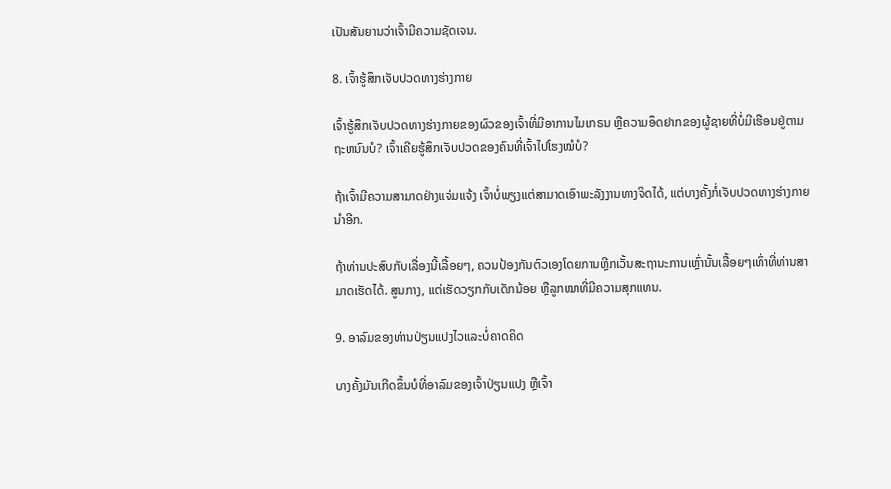ເປັນສັນຍານວ່າເຈົ້າມີຄວາມຊັດເຈນ.

8. ເຈົ້າຮູ້ສຶກເຈັບປວດທາງຮ່າງກາຍ

ເຈົ້າຮູ້ສຶກເຈັບປວດທາງຮ່າງກາຍຂອງຜົວຂອງເຈົ້າທີ່ມີອາການໄມເກຣນ ຫຼືຄວາມອຶດຢາກຂອງຜູ້ຊາຍທີ່ບໍ່ມີເຮືອນຢູ່ຕາມຖະຫນົນບໍ? ເຈົ້າເຄີຍຮູ້ສຶກເຈັບປວດຂອງຄົນທີ່ເຈົ້າໄປໂຮງໝໍບໍ?

ຖ້າເຈົ້າມີຄວາມສາມາດຢ່າງແຈ່ມແຈ້ງ ເຈົ້າບໍ່ພຽງແຕ່ສາມາດເອົາພະລັງງານທາງຈິດໄດ້, ແຕ່ບາງຄັ້ງກໍ່ເຈັບປວດທາງຮ່າງກາຍນຳອີກ.

ຖ້າທ່ານປະສົບກັບເລື່ອງນີ້ເລື້ອຍໆ, ຄວນປ້ອງກັນຕົວເອງໂດຍການຫຼີກເວັ້ນສະຖານະການເຫຼົ່ານັ້ນເລື້ອຍໆເທົ່າທີ່ທ່ານສາມາດເຮັດໄດ້. ສູນກາງ, ແຕ່ເຮັດວຽກກັບເດັກນ້ອຍ ຫຼືລູກໝາທີ່ມີຄວາມສຸກແທນ.

9. ອາລົມຂອງທ່ານປ່ຽນແປງໄວແລະບໍ່ຄາດຄິດ

ບາງຄັ້ງມັນເກີດຂຶ້ນບໍທີ່ອາລົມຂອງເຈົ້າປ່ຽນແປງ ຫຼືເຈົ້າ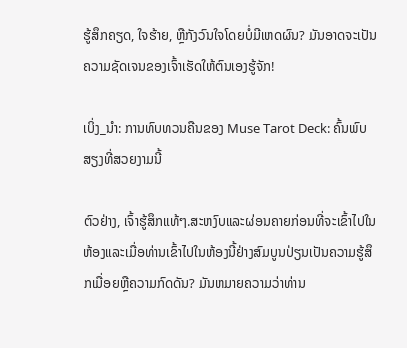ຮູ້ສຶກຄຽດ, ໃຈຮ້າຍ, ຫຼືກັງວົນໃຈໂດຍບໍ່ມີເຫດຜົນ? ມັນອາດຈະເປັນຄວາມຊັດເຈນຂອງເຈົ້າເຮັດໃຫ້ຕົນເອງຮູ້ຈັກ!

ເບິ່ງ_ນຳ: ການທົບທວນຄືນຂອງ Muse Tarot Deck: ຄົ້ນພົບສຽງທີ່ສວຍງາມນີ້

ຕົວຢ່າງ, ເຈົ້າຮູ້ສຶກແທ້ໆ.ສະຫງົບແລະຜ່ອນຄາຍກ່ອນທີ່ຈະເຂົ້າໄປໃນຫ້ອງແລະເມື່ອທ່ານເຂົ້າໄປໃນຫ້ອງນີ້ຢ່າງສົມບູນປ່ຽນເປັນຄວາມຮູ້ສຶກເມື່ອຍຫຼືຄວາມກົດດັນ? ມັນຫມາຍຄວາມວ່າທ່ານ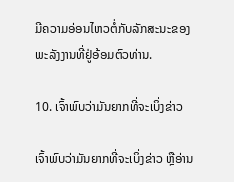ມີຄວາມອ່ອນໄຫວຕໍ່ກັບລັກສະນະຂອງພະລັງງານທີ່ຢູ່ອ້ອມຕົວທ່ານ.

10. ເຈົ້າພົບວ່າມັນຍາກທີ່ຈະເບິ່ງຂ່າວ

ເຈົ້າພົບວ່າມັນຍາກທີ່ຈະເບິ່ງຂ່າວ ຫຼືອ່ານ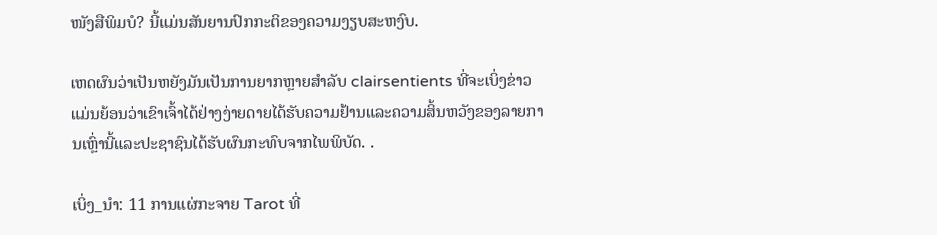ໜັງສືພິມບໍ? ນີ້ແມ່ນສັນຍານປົກກະຕິຂອງຄວາມງຽບສະຫງົບ.

ເຫດຜົນວ່າເປັນຫຍັງມັນເປັນການຍາກຫຼາຍສໍາລັບ clairsentients ທີ່ຈະເບິ່ງຂ່າວແມ່ນຍ້ອນວ່າເຂົາເຈົ້າໄດ້ຢ່າງງ່າຍດາຍໄດ້ຮັບຄວາມຢ້ານແລະຄວາມສິ້ນຫວັງຂອງລາຍການເຫຼົ່ານີ້ແລະປະຊາຊົນໄດ້ຮັບຜົນກະທົບຈາກໄພພິບັດ. .

ເບິ່ງ_ນຳ: 11 ການແຜ່ກະຈາຍ Tarot ທີ່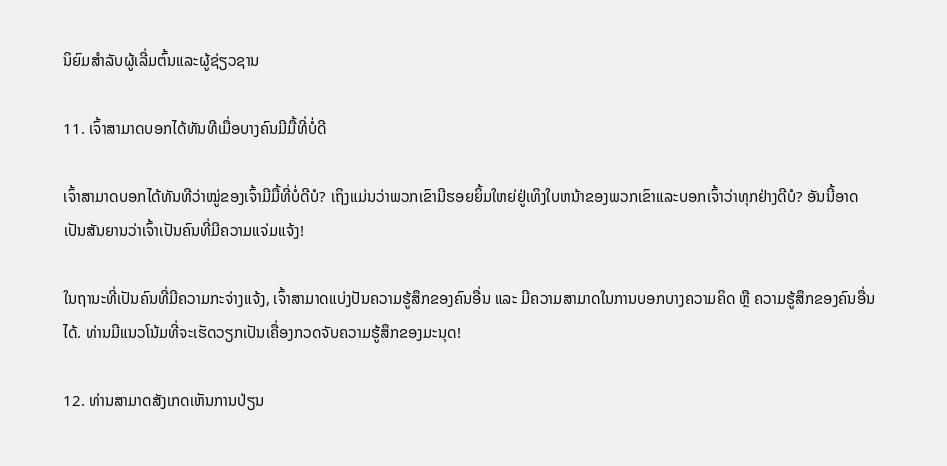ນິຍົມສໍາລັບຜູ້ເລີ່ມຕົ້ນແລະຜູ້ຊ່ຽວຊານ

11. ເຈົ້າສາມາດບອກໄດ້ທັນທີເມື່ອບາງຄົນມີມື້ທີ່ບໍ່ດີ

ເຈົ້າສາມາດບອກໄດ້ທັນທີວ່າໝູ່ຂອງເຈົ້າມີມື້ທີ່ບໍ່ດີບໍ? ເຖິງແມ່ນວ່າພວກເຂົາມີຮອຍຍິ້ມໃຫຍ່ຢູ່ເທິງໃບຫນ້າຂອງພວກເຂົາແລະບອກເຈົ້າວ່າທຸກຢ່າງດີບໍ? ອັນນີ້ອາດເປັນສັນຍານວ່າເຈົ້າເປັນຄົນທີ່ມີຄວາມແຈ່ມແຈ້ງ!

ໃນຖານະທີ່ເປັນຄົນທີ່ມີຄວາມກະຈ່າງແຈ້ງ, ເຈົ້າສາມາດແບ່ງປັນຄວາມຮູ້ສຶກຂອງຄົນອື່ນ ແລະ ມີຄວາມສາມາດໃນການບອກບາງຄວາມຄິດ ຫຼື ຄວາມຮູ້ສຶກຂອງຄົນອື່ນໄດ້. ທ່ານມີແນວໂນ້ມທີ່ຈະເຮັດວຽກເປັນເຄື່ອງກວດຈັບຄວາມຮູ້ສຶກຂອງມະນຸດ!

12. ທ່ານສາມາດສັງເກດເຫັນການປ່ຽນ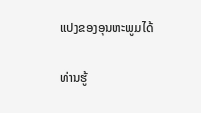ແປງຂອງອຸນຫະພູມໄດ້

ທ່ານຮູ້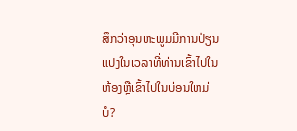ສຶກວ່າອຸນຫະພູມມີການປ່ຽນແປງໃນເວລາທີ່ທ່ານເຂົ້າໄປໃນຫ້ອງຫຼືເຂົ້າໄປໃນບ່ອນໃຫມ່ບໍ?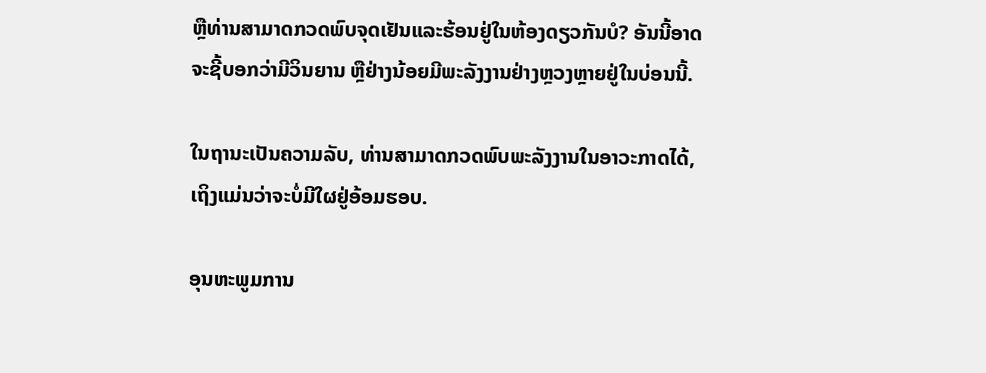ຫຼືທ່ານສາມາດກວດພົບຈຸດເຢັນແລະຮ້ອນຢູ່ໃນຫ້ອງດຽວກັນບໍ? ອັນນີ້ອາດຈະຊີ້ບອກວ່າມີວິນຍານ ຫຼືຢ່າງນ້ອຍມີພະລັງງານຢ່າງຫຼວງຫຼາຍຢູ່ໃນບ່ອນນີ້.

ໃນຖານະເປັນຄວາມລັບ, ທ່ານສາມາດກວດພົບພະລັງງານໃນອາວະກາດໄດ້, ເຖິງແມ່ນວ່າຈະບໍ່ມີໃຜຢູ່ອ້ອມຮອບ.

ອຸນຫະພູມການ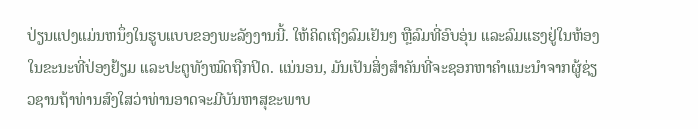ປ່ຽນແປງແມ່ນຫນຶ່ງໃນຮູບແບບຂອງພະລັງງານນີ້. ໃຫ້ຄິດເຖິງລົມເຢັນໆ ຫຼືລົມທີ່ອົບອຸ່ນ ແລະລົມແຮງຢູ່ໃນຫ້ອງໃນຂະນະທີ່ປ່ອງຢ້ຽມ ແລະປະຕູທັງໝົດຖືກປິດ. ແນ່ນອນ, ມັນເປັນສິ່ງສໍາຄັນທີ່ຈະຊອກຫາຄໍາແນະນໍາຈາກຜູ້ຊ່ຽວຊານຖ້າທ່ານສົງໃສວ່າທ່ານອາດຈະມີບັນຫາສຸຂະພາບ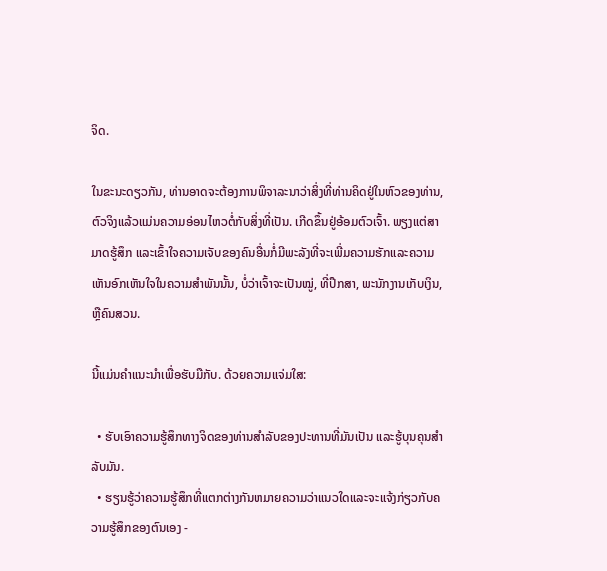ຈິດ.

ໃນຂະນະດຽວກັນ, ທ່ານອາດຈະຕ້ອງການພິຈາລະນາວ່າສິ່ງທີ່ທ່ານຄິດຢູ່ໃນຫົວຂອງທ່ານ, ຕົວຈິງແລ້ວແມ່ນຄວາມອ່ອນໄຫວຕໍ່ກັບສິ່ງທີ່ເປັນ. ເກີດຂຶ້ນຢູ່ອ້ອມຕົວເຈົ້າ. ພຽງແຕ່ສາມາດຮູ້ສຶກ ແລະເຂົ້າໃຈຄວາມເຈັບຂອງຄົນອື່ນກໍ່ມີພະລັງທີ່ຈະເພີ່ມຄວາມຮັກແລະຄວາມເຫັນອົກເຫັນໃຈໃນຄວາມສຳພັນນັ້ນ, ບໍ່ວ່າເຈົ້າຈະເປັນໝູ່, ທີ່ປຶກສາ, ພະນັກງານເກັບເງິນ, ຫຼືຄົນສວນ.

ນີ້ແມ່ນຄຳແນະນຳເພື່ອຮັບມືກັບ. ດ້ວຍຄວາມແຈ່ມໃສ:

  • ຮັບເອົາຄວາມຮູ້ສຶກທາງຈິດຂອງທ່ານສໍາລັບຂອງປະທານທີ່ມັນເປັນ ແລະຮູ້ບຸນຄຸນສໍາລັບມັນ.
  • ຮຽນຮູ້ວ່າຄວາມຮູ້ສຶກທີ່ແຕກຕ່າງກັນຫມາຍຄວາມວ່າແນວໃດແລະຈະແຈ້ງກ່ຽວກັບຄວາມຮູ້ສຶກຂອງຕົນເອງ -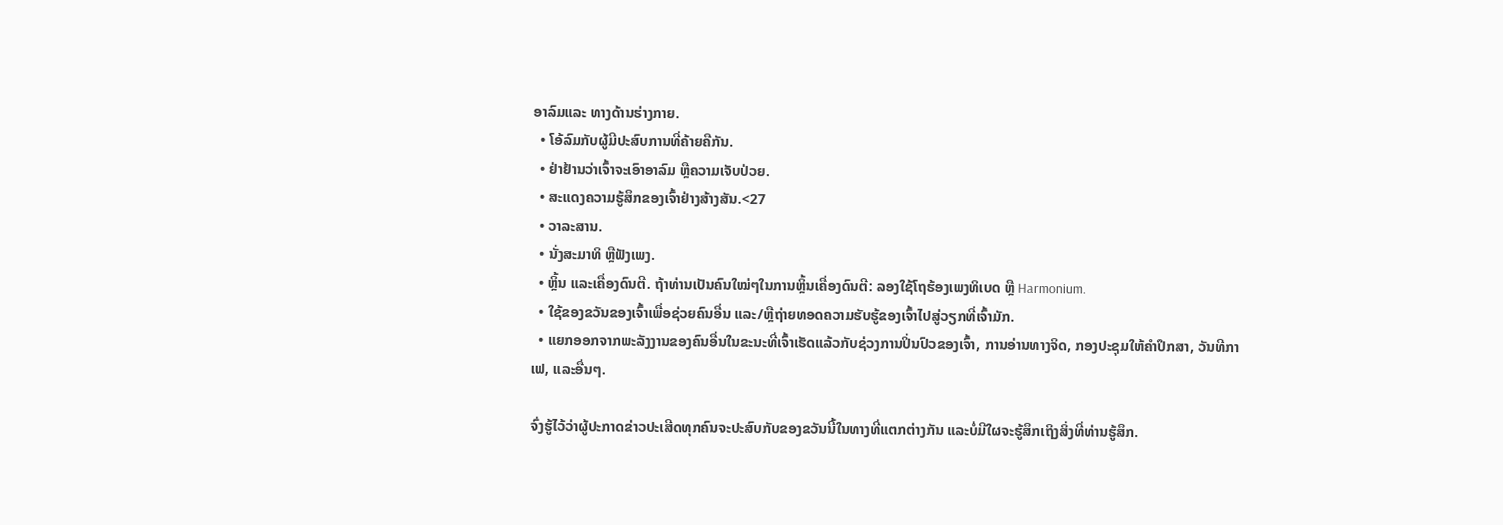ອາລົມແລະ ທາງດ້ານຮ່າງກາຍ.
  • ໂອ້ລົມກັບຜູ້ມີປະສົບການທີ່ຄ້າຍຄືກັນ.
  • ຢ່າຢ້ານວ່າເຈົ້າຈະເອົາອາລົມ ຫຼືຄວາມເຈັບປ່ວຍ.
  • ສະແດງຄວາມຮູ້ສຶກຂອງເຈົ້າຢ່າງສ້າງສັນ.<27
  • ວາລະສານ.
  • ນັ່ງສະມາທິ ຫຼືຟັງເພງ.
  • ຫຼິ້ນ ແລະເຄື່ອງດົນຕີ. ຖ້າທ່ານເປັນຄົນໃໝ່ໆໃນການຫຼິ້ນເຄື່ອງດົນຕີ: ລອງໃຊ້ໂຖຮ້ອງເພງທິເບດ ຫຼື Harmonium.
  • ໃຊ້ຂອງຂວັນຂອງເຈົ້າເພື່ອຊ່ວຍຄົນອື່ນ ແລະ/ຫຼືຖ່າຍທອດຄວາມຮັບຮູ້ຂອງເຈົ້າໄປສູ່ວຽກທີ່ເຈົ້າມັກ.
  • ແຍກອອກຈາກພະລັງງານຂອງຄົນອື່ນໃນຂະນະທີ່ເຈົ້າເຮັດແລ້ວກັບຊ່ວງການປິ່ນປົວຂອງເຈົ້າ, ການອ່ານທາງຈິດ, ກອງປະຊຸມໃຫ້ຄຳປຶກສາ, ວັນທີກາເຟ, ແລະອື່ນໆ.

ຈົ່ງຮູ້ໄວ້ວ່າຜູ້ປະກາດຂ່າວປະເສີດທຸກຄົນຈະປະສົບກັບຂອງຂວັນນີ້ໃນທາງທີ່ແຕກຕ່າງກັນ ແລະບໍ່ມີໃຜຈະຮູ້ສຶກເຖິງສິ່ງທີ່ທ່ານຮູ້ສຶກ.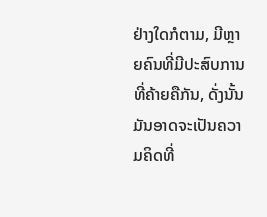ຢ່າງໃດກໍຕາມ, ມີຫຼາຍຄົນທີ່ມີປະສົບການທີ່ຄ້າຍຄືກັນ, ດັ່ງນັ້ນມັນອາດຈະເປັນຄວາມຄິດທີ່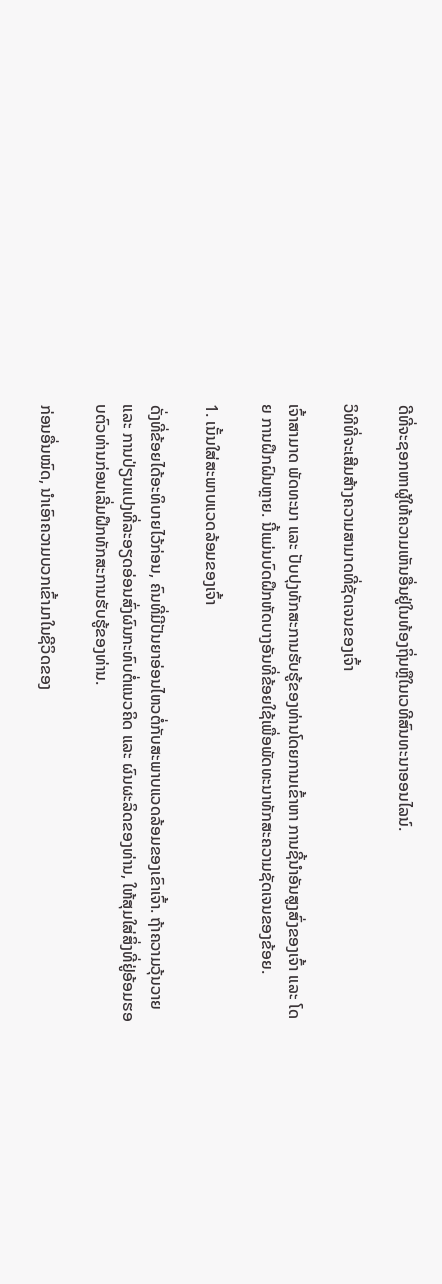ດີທີ່ຈະຊອກຫາຜູ້ໃຫ້ຄວາມເຫັນອື່ນຢູ່ໃນທ້ອງຖິ່ນຫຼືໃນເວທີສົນທະນາອອນໄລນ໌.

ວິທີທີ່ຈະເສີມສ້າງຄວາມສາມາດທີ່ຊັດເຈນຂອງເຈົ້າ

ເຈົ້າສາມາດ ພັດທະນາ ແລະ ປັບປຸງທັກສະການຮັບຮູ້ຂອງທ່ານໂດຍການເຂົ້າຫາ ການຊີ້ນໍາອັນສູງສົ່ງຂອງເຈົ້າ ແລະ ໂດຍ ການຝຶກຝົນຫຼາຍ. ນີ້ແມ່ນບົດຝຶກຫັດບາງອັນທີ່ຂ້ອຍໃຊ້ເພື່ອພັດທະນາທັກສະຄວາມຊັດເຈນຂອງຂ້ອຍ.

1. ເນັ້ນໃສ່ສະພາບແວດລ້ອມຂອງເຈົ້າ

ດັ່ງທີ່ຂ້ອຍໄດ້ອະທິບາຍໄວ້ກ່ອນ, ຄົນທີ່ມີປັນຍາອ່ອນໄຫວຕໍ່ກັບສະພາບແວດລ້ອມຂອງເຂົາເຈົ້າ. ຖ້າຄວາມວຸ້ນວາຍ ແລະ ການປ່ຽນແປງທີ່ລະອຽດອ່ອນສົ່ງຜົນກະທົບຕໍ່ແນວຄິດ ແລະ ຜົນຜະລິດຂອງທ່ານ, ໃຫ້ສຸມໃສ່ສິ່ງທີ່ຢູ່ອ້ອມຮອບຕົວທ່ານກ່ອນເລີ່ມຝຶກທັກສະການຮັບຮູ້ຂອງທ່ານ.

ກ່ອນອື່ນໝົດ, ນຳເອົາຄວາມບວກເຂົ້າມາໃນຊີວິດຂອງ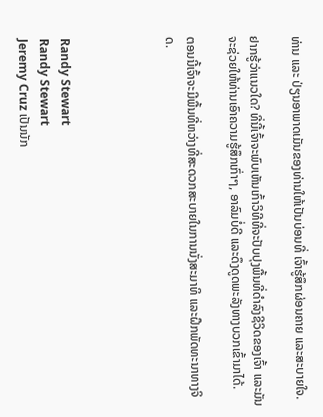ທ່ານ ແລະ ປ່ຽນອາພາດເມັນຂອງທ່ານໃຫ້ເປັນບ່ອນທີ່ ເຈົ້າຮູ້ສຶກຜ່ອນຄາຍ ແລະສະບາຍໃຈ.

ຢາກຮູ້ວ່າແນວໃດ? ທີ່ນີ້ເຈົ້າຈະພົບເຫັນເກົ້າວິທີທີ່ຈະປັບປຸງພື້ນທີ່ດໍາລົງຊີວິດຂອງເຈົ້າ ແລະມັນຈະຊ່ວຍໃຫ້ທ່ານເອົາຄວາມຮູ້ສຶກເກົ່າໆ, ອາລົມບໍ່ດີ ແລະດຶງດູດພະລັງທາງບວກເຂົ້າມາໄດ້.

ຕອນນີ້ເຈົ້າຈະມີພື້ນທີ່ຫວ່າງທີ່ສະດວກສະບາຍໃນການນັ່ງສະມາທິ ແລະຝຶກພັດທະນາທາງຈິດ.




Randy Stewart
Randy Stewart
Jeremy Cruz ເປັນນັກ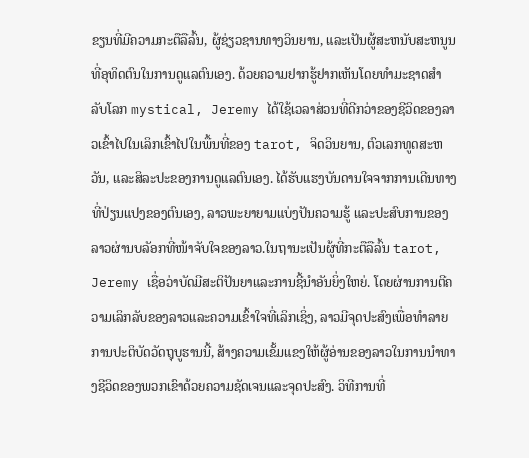ຂຽນທີ່ມີຄວາມກະຕືລືລົ້ນ, ຜູ້ຊ່ຽວຊານທາງວິນຍານ, ແລະເປັນຜູ້ສະຫນັບສະຫນູນທີ່ອຸທິດຕົນໃນການດູແລຕົນເອງ. ດ້ວຍຄວາມຢາກຮູ້ຢາກເຫັນໂດຍທໍາມະຊາດສໍາລັບໂລກ mystical, Jeremy ໄດ້ໃຊ້ເວລາສ່ວນທີ່ດີກວ່າຂອງຊີວິດຂອງລາວເຂົ້າໄປໃນເລິກເຂົ້າໄປໃນພື້ນທີ່ຂອງ tarot, ຈິດວິນຍານ, ຕົວເລກທູດສະຫວັນ, ແລະສິລະປະຂອງການດູແລຕົນເອງ. ໄດ້ຮັບແຮງບັນດານໃຈຈາກການເດີນທາງທີ່ປ່ຽນແປງຂອງຕົນເອງ, ລາວພະຍາຍາມແບ່ງປັນຄວາມຮູ້ ແລະປະສົບການຂອງລາວຜ່ານບລັອກທີ່ໜ້າຈັບໃຈຂອງລາວ.ໃນຖານະເປັນຜູ້ທີ່ກະຕືລືລົ້ນ tarot, Jeremy ເຊື່ອວ່າບັດມີສະຕິປັນຍາແລະການຊີ້ນໍາອັນຍິ່ງໃຫຍ່. ໂດຍຜ່ານການຕີຄວາມເລິກລັບຂອງລາວແລະຄວາມເຂົ້າໃຈທີ່ເລິກເຊິ່ງ, ລາວມີຈຸດປະສົງເພື່ອທໍາລາຍການປະຕິບັດວັດຖຸບູຮານນີ້, ສ້າງຄວາມເຂັ້ມແຂງໃຫ້ຜູ້ອ່ານຂອງລາວໃນການນໍາທາງຊີວິດຂອງພວກເຂົາດ້ວຍຄວາມຊັດເຈນແລະຈຸດປະສົງ. ວິທີການທີ່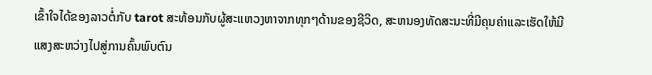ເຂົ້າໃຈໄດ້ຂອງລາວຕໍ່ກັບ tarot ສະທ້ອນກັບຜູ້ສະແຫວງຫາຈາກທຸກໆດ້ານຂອງຊີວິດ, ສະຫນອງທັດສະນະທີ່ມີຄຸນຄ່າແລະເຮັດໃຫ້ມີແສງສະຫວ່າງໄປສູ່ການຄົ້ນພົບຕົນ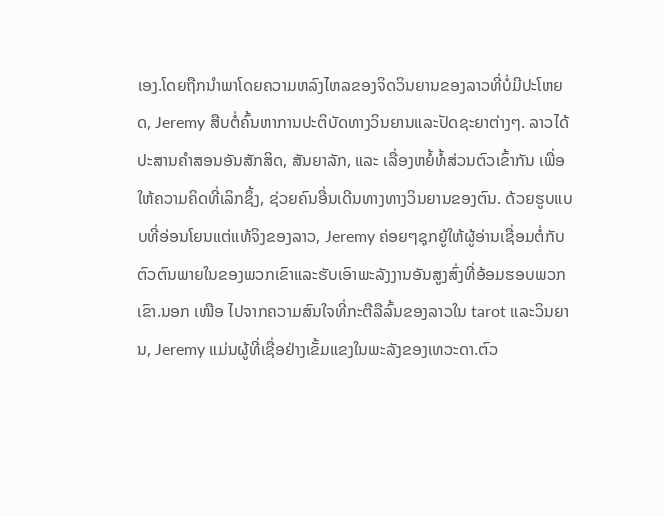ເອງ.ໂດຍຖືກນໍາພາໂດຍຄວາມຫລົງໄຫລຂອງຈິດວິນຍານຂອງລາວທີ່ບໍ່ມີປະໂຫຍດ, Jeremy ສືບຕໍ່ຄົ້ນຫາການປະຕິບັດທາງວິນຍານແລະປັດຊະຍາຕ່າງໆ. ລາວໄດ້ປະສານຄຳສອນອັນສັກສິດ, ສັນຍາລັກ, ແລະ ເລື່ອງຫຍໍ້ທໍ້ສ່ວນຕົວເຂົ້າກັນ ເພື່ອໃຫ້ຄວາມຄິດທີ່ເລິກຊຶ້ງ, ຊ່ວຍຄົນອື່ນເດີນທາງທາງວິນຍານຂອງຕົນ. ດ້ວຍຮູບແບບທີ່ອ່ອນໂຍນແຕ່ແທ້ຈິງຂອງລາວ, Jeremy ຄ່ອຍໆຊຸກຍູ້ໃຫ້ຜູ້ອ່ານເຊື່ອມຕໍ່ກັບຕົວຕົນພາຍໃນຂອງພວກເຂົາແລະຮັບເອົາພະລັງງານອັນສູງສົ່ງທີ່ອ້ອມຮອບພວກເຂົາ.ນອກ ເໜືອ ໄປຈາກຄວາມສົນໃຈທີ່ກະຕືລືລົ້ນຂອງລາວໃນ tarot ແລະວິນຍານ, Jeremy ແມ່ນຜູ້ທີ່ເຊື່ອຢ່າງເຂັ້ມແຂງໃນພະລັງຂອງເທວະດາ.ຕົວ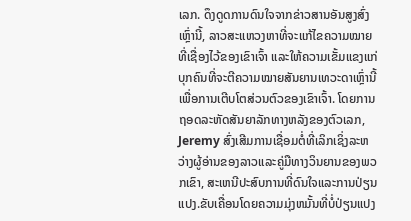ເລກ. ດຶງດູດການດົນໃຈຈາກຂ່າວສານອັນສູງສົ່ງເຫຼົ່ານີ້, ລາວສະແຫວງຫາທີ່ຈະແກ້ໄຂຄວາມໝາຍທີ່ເຊື່ອງໄວ້ຂອງເຂົາເຈົ້າ ແລະໃຫ້ຄວາມເຂັ້ມແຂງແກ່ບຸກຄົນທີ່ຈະຕີຄວາມໝາຍສັນຍານເທວະດາເຫຼົ່ານີ້ເພື່ອການເຕີບໂຕສ່ວນຕົວຂອງເຂົາເຈົ້າ. ໂດຍການຖອດລະຫັດສັນຍາລັກທາງຫລັງຂອງຕົວເລກ, Jeremy ສົ່ງເສີມການເຊື່ອມຕໍ່ທີ່ເລິກເຊິ່ງລະຫວ່າງຜູ້ອ່ານຂອງລາວແລະຄູ່ມືທາງວິນຍານຂອງພວກເຂົາ, ສະເຫນີປະສົບການທີ່ດົນໃຈແລະການປ່ຽນແປງ.ຂັບເຄື່ອນໂດຍຄວາມມຸ່ງຫມັ້ນທີ່ບໍ່ປ່ຽນແປງ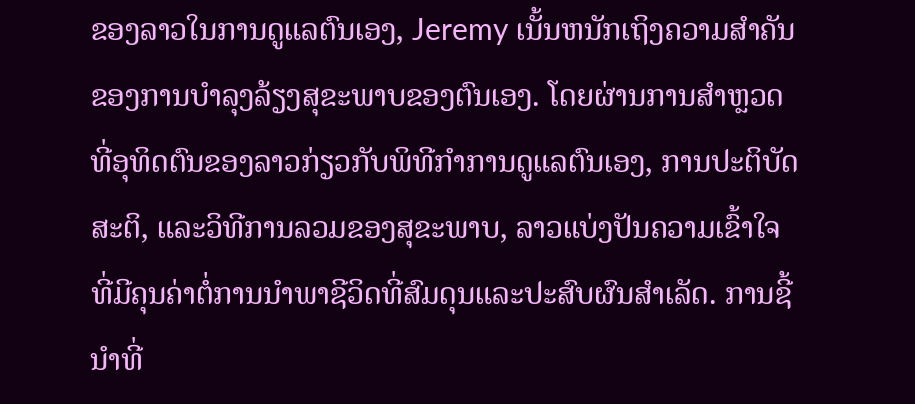ຂອງລາວໃນການດູແລຕົນເອງ, Jeremy ເນັ້ນຫນັກເຖິງຄວາມສໍາຄັນຂອງການບໍາລຸງລ້ຽງສຸຂະພາບຂອງຕົນເອງ. ໂດຍຜ່ານການສໍາຫຼວດທີ່ອຸທິດຕົນຂອງລາວກ່ຽວກັບພິທີກໍາການດູແລຕົນເອງ, ການປະຕິບັດສະຕິ, ແລະວິທີການລວມຂອງສຸຂະພາບ, ລາວແບ່ງປັນຄວາມເຂົ້າໃຈທີ່ມີຄຸນຄ່າຕໍ່ການນໍາພາຊີວິດທີ່ສົມດຸນແລະປະສົບຜົນສໍາເລັດ. ການຊີ້ນໍາທີ່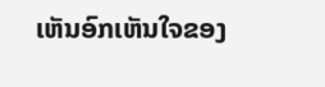ເຫັນອົກເຫັນໃຈຂອງ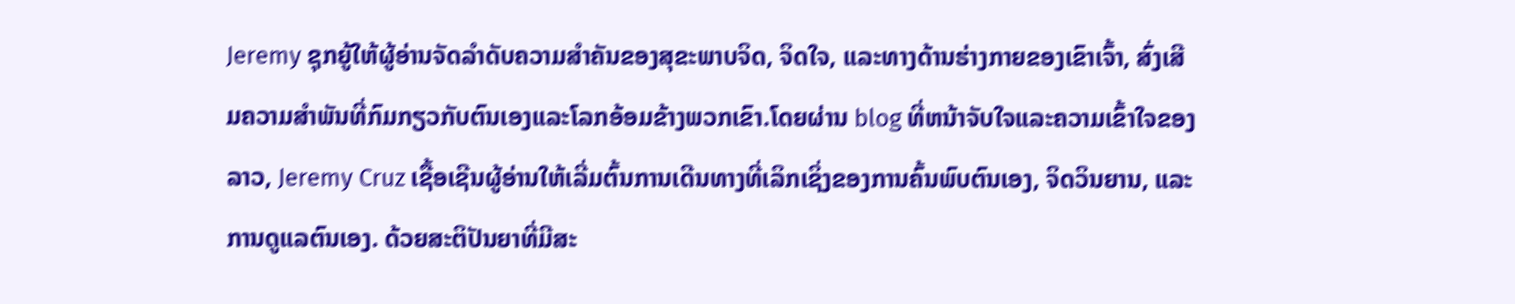Jeremy ຊຸກຍູ້ໃຫ້ຜູ້ອ່ານຈັດລໍາດັບຄວາມສໍາຄັນຂອງສຸຂະພາບຈິດ, ຈິດໃຈ, ແລະທາງດ້ານຮ່າງກາຍຂອງເຂົາເຈົ້າ, ສົ່ງເສີມຄວາມສໍາພັນທີ່ກົມກຽວກັບຕົນເອງແລະໂລກອ້ອມຂ້າງພວກເຂົາ.ໂດຍຜ່ານ blog ທີ່ຫນ້າຈັບໃຈແລະຄວາມເຂົ້າໃຈຂອງລາວ, Jeremy Cruz ເຊື້ອເຊີນຜູ້ອ່ານໃຫ້ເລີ່ມຕົ້ນການເດີນທາງທີ່ເລິກເຊິ່ງຂອງການຄົ້ນພົບຕົນເອງ, ຈິດວິນຍານ, ແລະການດູແລຕົນເອງ. ດ້ວຍສະຕິປັນຍາທີ່ມີສະ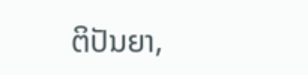ຕິປັນຍາ,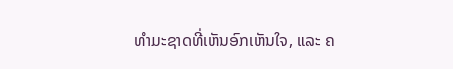ທຳມະຊາດທີ່ເຫັນອົກເຫັນໃຈ, ແລະ ຄ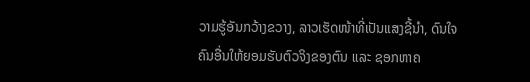ວາມຮູ້ອັນກວ້າງຂວາງ, ລາວເຮັດໜ້າທີ່ເປັນແສງຊີ້ນຳ, ດົນໃຈຄົນອື່ນໃຫ້ຍອມຮັບຕົວຈິງຂອງຕົນ ແລະ ຊອກຫາຄ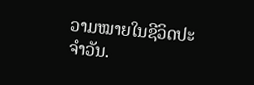ວາມໝາຍໃນຊີວິດປະຈຳວັນ.